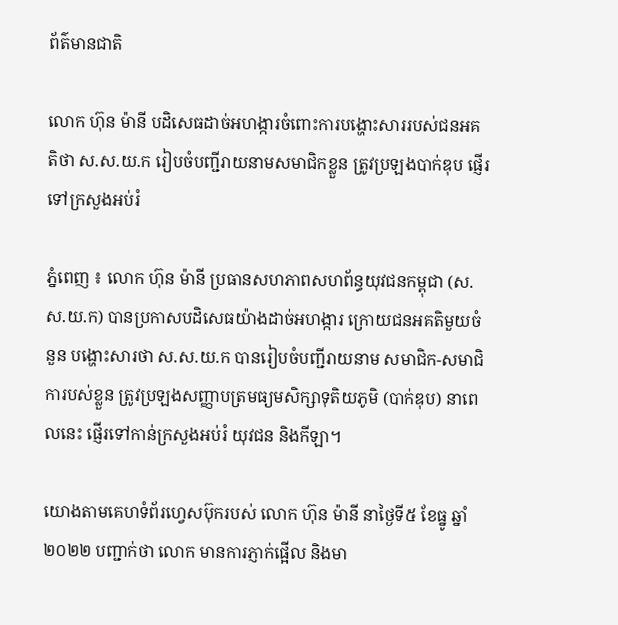ព័ត៌មានជាតិ

លោក ហ៊ុន ម៉ានី បដិសេធដាច់អហង្ការចំពោះការបង្ហោះសាររបស់ជនអគតិថា ស.ស.យ.ក រៀបចំបញ្ជីរាយនាមសមាជិកខ្លួន ត្រូវប្រឡងបាក់ឌុប ផ្ញើរទៅក្រសួងអប់រំ

ភ្នំពេញ ៖ លោក ហ៊ុន ម៉ានី ប្រធានសហភាពសហព័ន្ធយុវជនកម្ពុជា (ស.ស.យ.ក) បានប្រកាសបដិសេធយ៉ាងដាច់អហង្ការ ក្រោយជនអគតិមួយចំនួន បង្ហោះសារថា ស.ស.យ.ក បានរៀបចំបញ្ជីរាយនាម សមាជិក-សមាជិការបស់ខ្លួន ត្រូវប្រឡងសញ្ញាបត្រមធ្យមសិក្សាទុតិយភូមិ (បាក់ឌុប) នាពេលនេះ ផ្ញើរទៅកាន់ក្រសួងអប់រំ យុវជន និងកីឡា។

យោងតាមគេហទំព័រហ្វេសប៊ុករបស់ លោក ហ៊ុន ម៉ានី នាថ្ងៃទី៥ ខែធ្នូ ឆ្នាំ២០២២ បញ្ជាក់ថា លោក មានការភ្ញាក់ផ្អើល និងមា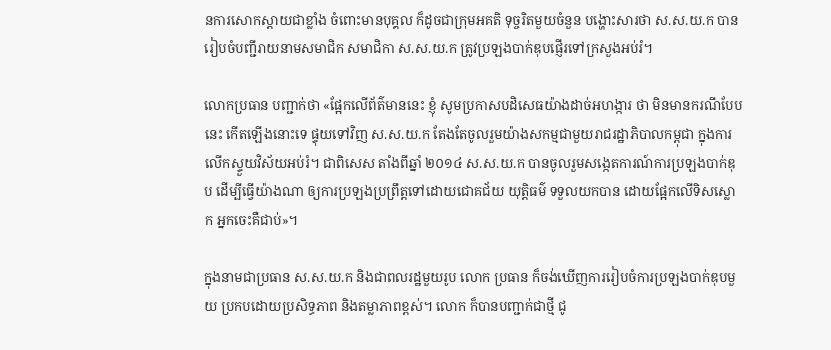នការសោកស្តាយជាខ្លាំង ចំពោះមានបុគ្គល ក៏ដូចជាក្រុមអគតិ ទុច្ចរិតមួយចំនួន បង្ហោះសារថា ស.ស.យ.ក បានរៀបចំបញ្ជីរាយនាមសមាជិក សមាជិកា ស.ស.យ.ក ត្រូវប្រឡងបាក់ឌុបផ្ញើរទៅក្រសួងអប់រំ។

លោកប្រធាន បញ្ជាក់ថា «ផ្អែកលើព័ត៌មាននេះ ខ្ញុំ សូមប្រកាសបដិសេធយ៉ាងដាច់អហង្ការ ថា មិនមានករណីបែបនេះ កើតឡើងនោះទេ ផ្ទុយទៅវិញ ស.ស.យ.ក តែងតែចូលរួមយ៉ាងសកម្មជាមួយរាជរដ្ឋាភិបាលកម្ពុជា ក្នុងការលើកស្ទួយវិស័យអប់រំ។ ជាពិសេស តាំងពីឆ្នាំ ២០១៤ ស.ស.យ.ក បានចូលរួមសង្កេតការណ៍ការប្រឡងបាក់ឌុប ដើម្បីធ្វើយ៉ាងណា ឲ្យការប្រឡងប្រព្រឹត្តទៅដោយជោគជ័យ យុត្តិធម៌ ទទួលយកបាន ដោយផ្អែកលើទិសស្លោក អ្នកចេះគឺជាប់»។

ក្នុងនាមជាប្រធាន ស.ស.យ.ក និងជាពលរដ្ឋមួយរូប លោក ប្រធាន ក៏ចង់ឃើញការរៀបចំការប្រឡងបាក់ឌុបមួយ ប្រកបដោយប្រសិទ្ធភាព និងតម្លាភាពខ្ពស់។ លោក ក៏បានបញ្ជាក់ជាថ្មី ជូ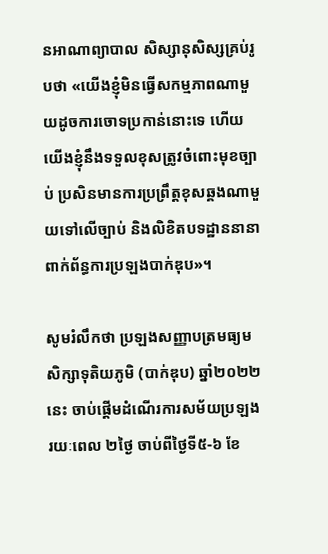នអាណាព្យាបាល សិស្សានុសិស្សគ្រប់រូបថា «យើងខ្ញុំមិនធ្វើសកម្មភាពណាមួយដូចការចោទប្រកាន់នោះទេ ហើយយើងខ្ញុំនឹងទទួលខុសត្រូវចំពោះមុខច្បាប់ ប្រសិនមានការប្រព្រឹត្តខុសឆ្គងណាមួយទៅលើច្បាប់ និងលិខិតបទដ្ឋាននានា ពាក់ព័ន្ធការប្រឡងបាក់ឌុប»។

សូមរំលឹកថា ប្រឡងសញ្ញាបត្រមធ្យមសិក្សាទុតិយភូមិ (បាក់ឌុប) ឆ្នាំ២០២២នេះ ចាប់ផ្ដើមដំណើរការសម័យប្រឡង រយៈពេល ២ថ្ងៃ ចាប់ពីថ្ងៃទី៥-៦ ខែ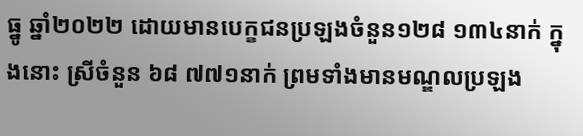ធ្នូ ឆ្នាំ២០២២ ដោយមានបេក្ខជនប្រឡងចំនួន១២៨ ១៣៤នាក់ ក្នុងនោះ ស្រីចំនួន ៦៨ ៧៧១នាក់ ព្រមទាំងមានមណ្ឌលប្រឡង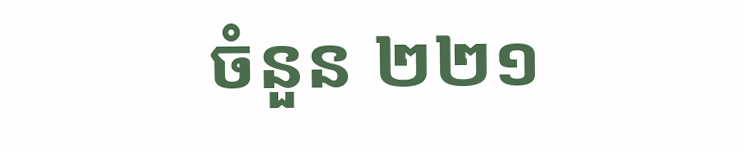ចំនួន ២២១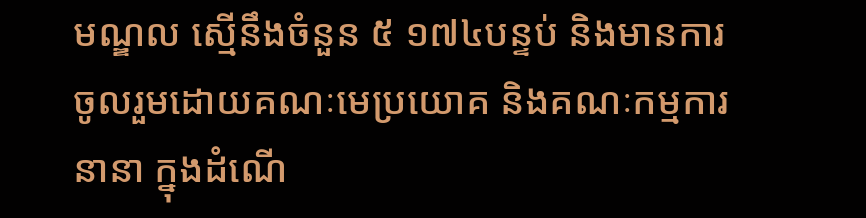មណ្ឌល ស្មើនឹងចំនួន ៥ ១៧៤បន្ទប់ និងមានការចូលរួមដោយគណៈមេប្រយោគ និងគណៈកម្មការនានា ក្នុងដំណើ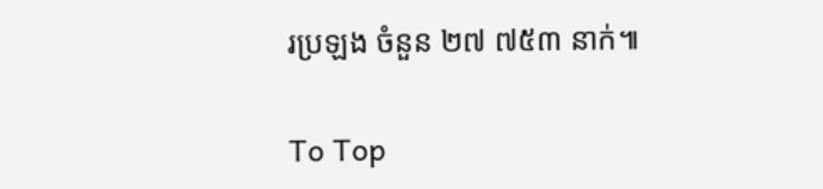រប្រឡង ចំនួន ២៧ ៧៥៣ នាក់៕

To Top